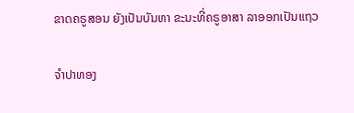ຂາດຄຣູສອນ ຍັງເປັນບັນຫາ ຂະນະທີ່ຄຣູອາສາ ລາອອກເປັນແຖວ

ຈຳປາທອງ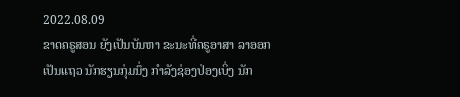2022.08.09
ຂາດຄຣູສອນ ຍັງເປັນບັນຫາ ຂະນະທີ່ຄຣູອາສາ ລາອອກເປັນແຖວ ນັກຮຽນກຸ່ມນຶ່ງ ກຳລັງຊ່ອງປ່ອງເບິ່ງ ນັກ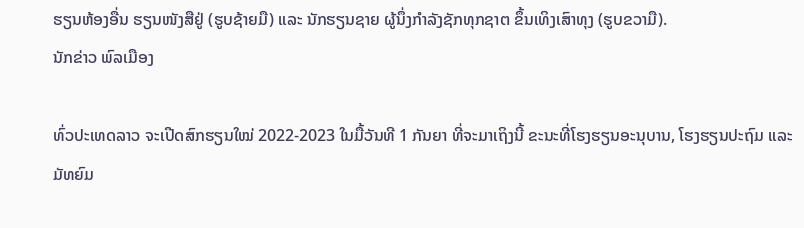ຮຽນຫ້ອງອື່ນ ຮຽນໜັງສືຢູ່ (ຮູບຊ້າຍມື) ແລະ ນັກຮຽນຊາຍ ຜູ້ນຶ່ງກຳລັງຊັກທຸກຊາຕ ຂຶ້ນເທິງເສົາທຸງ (ຮູບຂວາມື).
ນັກຂ່າວ ພົລເມືອງ

ທົ່ວປະເທດລາວ ຈະເປີດສົກຮຽນໃໝ່ 2022-2023 ໃນມື້ວັນທີ 1 ກັນຍາ ທີ່ຈະມາເຖິງນີ້ ຂະນະທີ່ໂຮງຮຽນອະນຸບານ, ໂຮງຮຽນປະຖົມ ແລະມັທຍົມ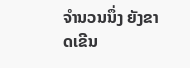ຈໍານວນນຶ່ງ ຍັງຂາດເຂີນ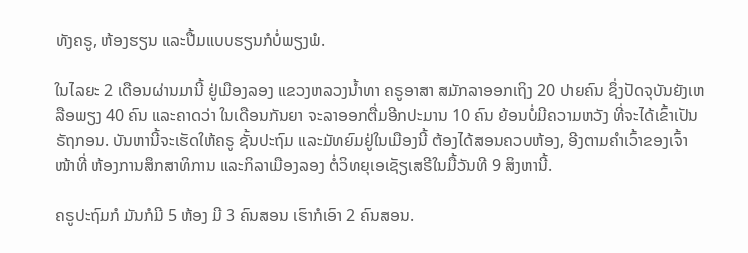ທັງຄຣູ, ຫ້ອງຮຽນ ແລະປື້ມແບບຮຽນກໍບໍ່ພຽງພໍ.

ໃນໄລຍະ 2 ເດືອນຜ່ານມານີ້ ຢູ່ເມືອງລອງ ແຂວງຫລວງນໍ້າທາ ຄຣູອາສາ ສມັກລາອອກເຖິງ 20 ປາຍຄົນ ຊຶ່ງປັດຈຸບັນຍັງເຫລືອພຽງ 40 ຄົນ ແລະຄາດວ່າ ໃນເດືອນກັນຍາ ຈະລາອອກຕື່ມອີກປະມານ 10 ຄົນ ຍ້ອນບໍ່ມີຄວາມຫວັງ ທີ່ຈະໄດ້ເຂົ້າເປັນຣັຖກອນ. ບັນຫານີ້ຈະເຮັດໃຫ້ຄຣູ ຊັ້ນປະຖົມ ແລະມັທຍົມຢູ່ໃນເມືອງນີ້ ຕ້ອງໄດ້ສອນຄວບຫ້ອງ, ອີງຕາມຄໍາເວົ້າຂອງເຈົ້າໜ້າທີ່ ຫ້ອງການສຶກສາທິການ ແລະກິລາເມືອງລອງ ຕໍ່ວິທຍຸເອເຊັຽເສຣີໃນມື້ວັນທີ 9 ສິງຫານີ້.

ຄຣູປະຖົມກໍ ມັນກໍມີ 5 ຫ້ອງ ມີ 3 ຄົນສອນ ເຮົາກໍເອົາ 2 ຄົນສອນ.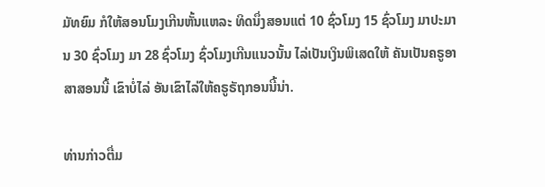ມັທຍົມ ກໍໃຫ້ສອນໂມງເກີນຫັ້ນແຫລະ ທິດນຶ່ງສອນແຕ່ 10 ຊົ່ວໂມງ 15 ຊົ່ວໂມງ ມາປະມານ 30 ຊົ່ວໂມງ ມາ 28 ຊົ່ວໂມງ ຊົ່ວໂມງເກີນແນວນັ້ນ ໄລ່ເປັນເງິນພິເສດໃຫ້ ຄັນເປັນຄຣູອາສາສອນນີ້ ເຂົາບໍ່ໄລ່ ອັນເຂົາໄລ່ໃຫ້ຄຣູຣັຖກອນນີ້ນ່າ.

ທ່ານກ່າວຕື່ມ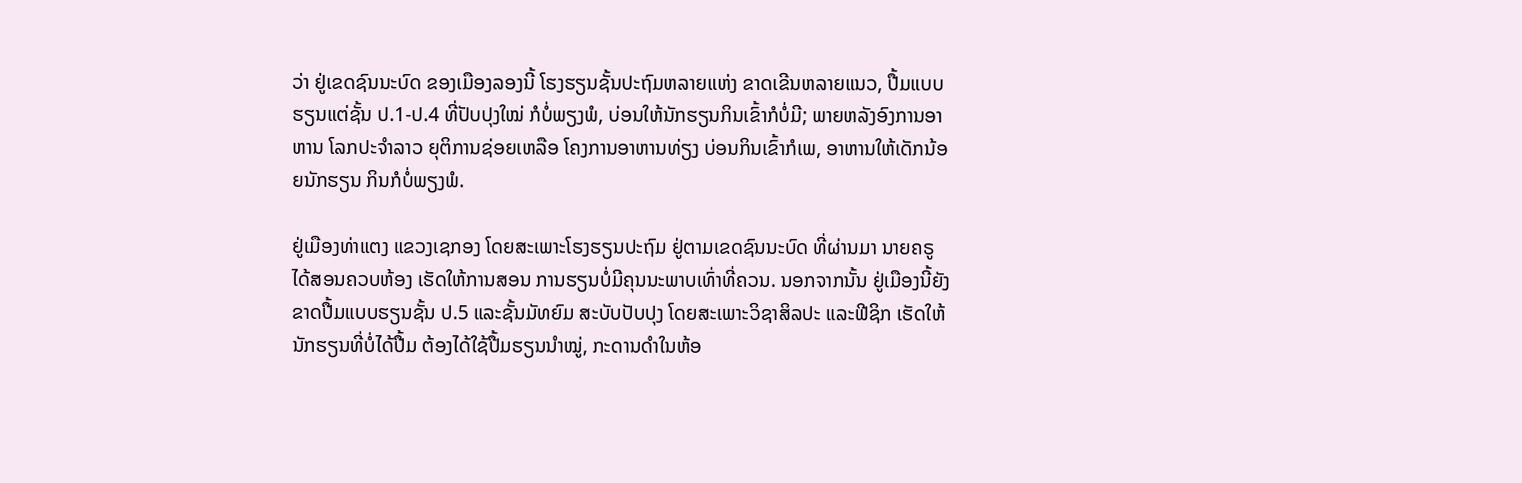ວ່າ ຢູ່ເຂດຊົນນະບົດ ຂອງເມືອງລອງນີ້ ໂຮງຮຽນຊັ້ນປະຖົມຫລາຍແຫ່ງ ຂາດເຂີນຫລາຍແນວ, ປື້ມແບບຮຽນແຕ່ຊັ້ນ ປ.1-ປ.4 ທີ່ປັບປຸງໃໝ່ ກໍບໍ່ພຽງພໍ, ບ່ອນໃຫ້ນັກຮຽນກິນເຂົ້າກໍບໍ່ມີ; ພາຍຫລັງອົງການອາຫານ ໂລກປະຈໍາລາວ ຍຸຕິການຊ່ອຍເຫລືອ ໂຄງການອາຫານທ່ຽງ ບ່ອນກິນເຂົ້າກໍເພ, ອາຫານໃຫ້ເດັກນ້ອຍນັກຮຽນ ກິນກໍບໍ່ພຽງພໍ.

ຢູ່ເມືອງທ່າແຕງ ແຂວງເຊກອງ ໂດຍສະເພາະໂຮງຮຽນປະຖົມ ຢູ່ຕາມເຂດຊົນນະບົດ ທີ່ຜ່ານມາ ນາຍຄຣູໄດ້ສອນຄວບຫ້ອງ ເຮັດໃຫ້ການສອນ ການຮຽນບໍ່ມີຄຸນນະພາບເທົ່າທີ່ຄວນ. ນອກຈາກນັ້ນ ຢູ່ເມືອງນີ້ຍັງຂາດປື້ມແບບຮຽນຊັ້ນ ປ.5 ແລະຊັ້ນມັທຍົມ ສະບັບປັບປຸງ ໂດຍສະເພາະວິຊາສິລປະ ແລະຟີຊິກ ເຮັດໃຫ້ນັກຮຽນທີ່ບໍ່ໄດ້ປື້ມ ຕ້ອງໄດ້ໃຊ້ປື້ມຮຽນນໍາໝູ່, ກະດານດໍາໃນຫ້ອ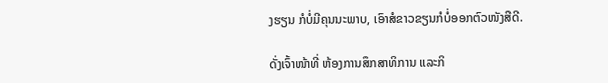ງຮຽນ ກໍບໍ່ມີຄຸນນະພາບ, ເອົາສໍຂາວຂຽນກໍບໍ່ອອກຕົວໜັງສືດີ.

ດັ່ງເຈົ້າໜ້າທີ່ ຫ້ອງການສຶກສາທິການ ແລະກິ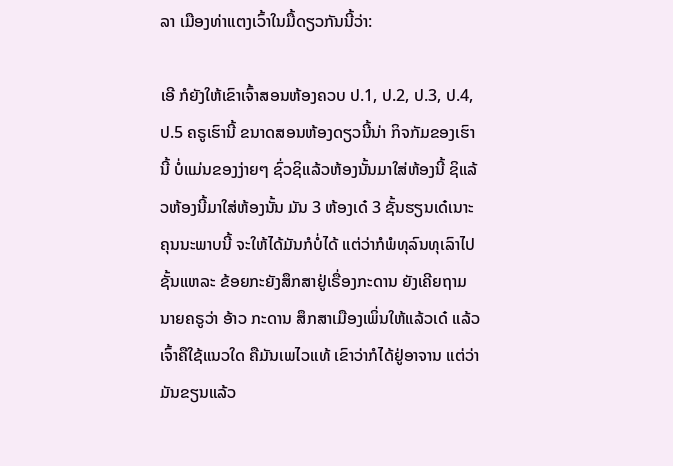ລາ ເມືອງທ່າແຕງເວົ້າໃນມື້ດຽວກັນນີ້ວ່າ:

ເອີ ກໍຍັງໃຫ້ເຂົາເຈົ້າສອນຫ້ອງຄວບ ປ.1, ປ.2, ປ.3, ປ.4, ປ.5 ຄຣູເຮົານີ້ ຂນາດສອນຫ້ອງດຽວນີ້ນ່າ ກິຈກັມຂອງເຮົານີ້ ບໍ່ແມ່ນຂອງງ່າຍໆ ຊົ່ວຊິແລ້ວຫ້ອງນັ້ນມາໃສ່ຫ້ອງນີ້ ຊິແລ້ວຫ້ອງນີ້ມາໃສ່ຫ້ອງນັ້ນ ມັນ 3 ຫ້ອງເດ໋ 3 ຊັ້ນຮຽນເດ໋ເນາະ ຄຸນນະພາບນີ້ ຈະໃຫ້ໄດ້ມັນກໍບໍ່ໄດ້ ແຕ່ວ່າກໍພໍທຸລົນທຸເລົາໄປຊັ້ນແຫລະ ຂ້ອຍກະຍັງສຶກສາຢູ່ເຣື່ອງກະດານ ຍັງເຄີຍຖາມນາຍຄຣູວ່າ ອ້າວ ກະດານ ສຶກສາເມືອງເພິ່ນໃຫ້ແລ້ວເດ໋ ແລ້ວເຈົ້າຄືໃຊ້ແນວໃດ ຄືມັນເພໄວແທ້ ເຂົາວ່າກໍໄດ້ຢູ່ອາຈານ ແຕ່ວ່າມັນຂຽນແລ້ວ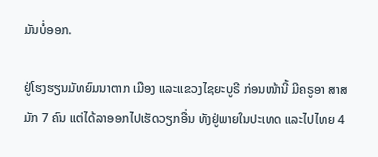ມັນບໍ່ອອກ.

ຢູ່ໂຮງຮຽນມັທຍົມນາຕາກ ເມືອງ ແລະແຂວງໄຊຍະບູຣີ ກ່ອນໜ້ານີ້ ມີຄຣູອາ ສາສມັກ 7 ຄົນ ແຕ່ໄດ້ລາອອກໄປເຮັດວຽກອື່ນ ທັງຢູ່ພາຍໃນປະເທດ ແລະໄປໄທຍ 4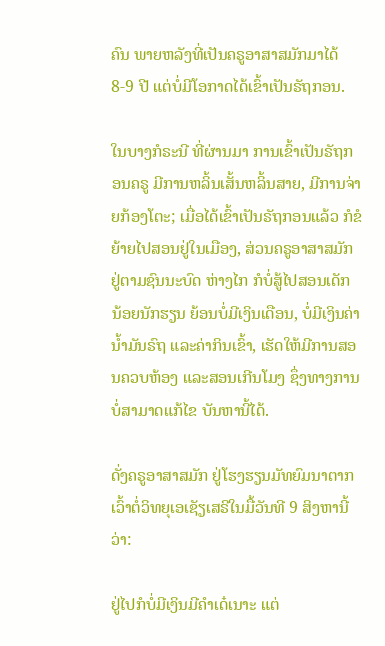ຄົນ ພາຍຫລັງທີ່ເປັນຄຣູອາສາສມັກມາໄດ້ 8-9 ປີ ແຕ່ບໍ່ມີໂອກາດໄດ້ເຂົ້າເປັນຣັຖກອນ.

ໃນບາງກໍຣະນີ ທີ່ຜ່ານມາ ການເຂົ້າເປັນຣັຖກອນຄຣູ ມີການຫລິ້ນເສັ້ນຫລິ້ນສາຍ, ມີການຈ່າຍກ້ອງໂຕະ; ເມື່ອໄດ້ເຂົ້າເປັນຣັຖກອນແລ້ວ ກໍຂໍຍ້າຍໄປສອນຢູ່ໃນເມືອງ, ສ່ວນຄຣູອາສາສມັກ ຢູ່ຕາມຊົນນະບົດ ຫ່າງໄກ ກໍບໍ່ສູ້ໄປສອນເດັກ ນ້ອຍນັກຮຽນ ຍ້ອນບໍ່ມີເງິນເດືອນ, ບໍ່ມີເງິນຄ່ານໍ້າມັນຣົຖ ແລະຄ່າກິນເຂົ້າ, ເຮັດໃຫ້ມີການສອນຄວບຫ້ອງ ແລະສອນເກີນໂມງ ຊຶ່ງທາງການບໍ່ສາມາດແກ້ໄຂ ບັນຫານີ້ໄດ້.

ດັ່ງຄຣູອາສາສມັກ ຢູ່ໂຮງຮຽນມັທຍົມນາຕາກ ເວົ້າຕໍ່ວິທຍຸເອເຊັຽເສຣີໃນມື້ວັນທີ 9 ສິງຫານີ້ວ່າ:

ຢູ່ໄປກໍບໍ່ມີເງິນມີຄໍາເດ໋ເນາະ ແຕ່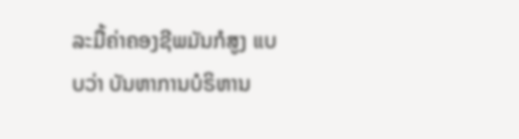ລະມື້ຄ່າຄອງຊີພມັນກໍສູງ ແບບວ່າ ບັນຫາການບໍຣິຫານ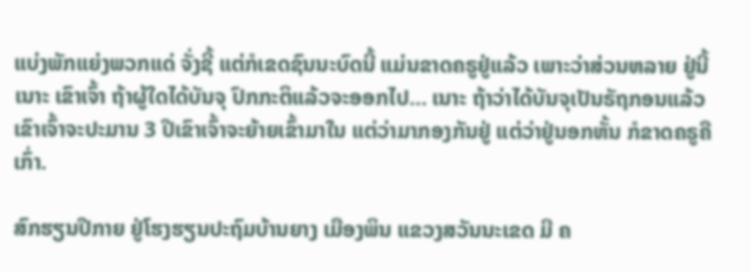ແບ່ງພັກແຍ່ງພວກແດ່ ຈັ່ງຊີ້ ແຕ່ກໍເຂດຊົນນະບົດນີ້ ແມ່ນຂາດຄຣູຢູ່ແລ້ວ ເພາະວ່າສ່ວນຫລາຍ ຢູ່ນີ້ເນາະ ເຂົາເຈົ້າ ຖ້າຜູ້ໃດໄດ້ບັນຈຸ ປົກກະຕິແລ້ວຈະອອກໄປ... ເນາະ ຖ້າວ່າໄດ້ບັນຈຸເປັນຣັຖກອນແລ້ວ ເຂົາເຈົ້າຈະປະມານ 3 ປີເຂົາເຈົ້າຈະຍ້າຍເຂົ້າມາໃນ ແຕ່ວ່າມາກອງກັນຢູ່ ແຕ່ວ່າຢູ່ນອກຫັ້ນ ກໍຂາດຄຣູຄືເກົ່າ.

ສົກຮຽນປີກາຍ ຢູ່ໂຮງຮຽນປະຖົມບ້ານຍາງ ເມືອງພິນ ແຂວງສວັນນະເຂດ ມີ ຄ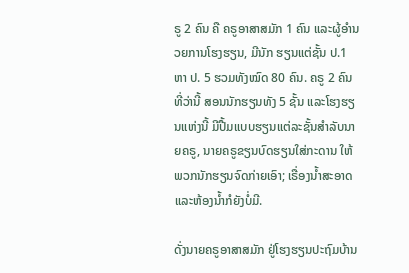ຣູ 2 ຄົນ ຄື ຄຣູອາສາສມັກ 1 ຄົນ ແລະຜູ້ອໍານວຍການໂຮງຮຽນ, ມີນັກ ຮຽນແຕ່ຊັ້ນ ປ.1 ຫາ ປ. 5 ຮວມທັງໝົດ 80 ຄົນ. ຄຣູ 2 ຄົນທີ່ວ່ານີ້ ສອນນັກຮຽນທັງ 5 ຊັ້ນ ແລະໂຮງຮຽນແຫ່ງນີ້ ມີປື້ມແບບຮຽນແຕ່ລະຊັ້ນສໍາລັບນາຍຄຣູ, ນາຍຄຣູຂຽນບົດຮຽນໃສ່ກະດານ ໃຫ້ພວກນັກຮຽນຈົດກ່າຍເອົາ; ເຣື່ອງນໍ້າສະອາດ ແລະຫ້ອງນໍ້າກໍຍັງບໍ່ມີ.

ດັ່ງນາຍຄຣູອາສາສມັກ ຢູ່ໂຮງຮຽນປະຖົມບ້ານ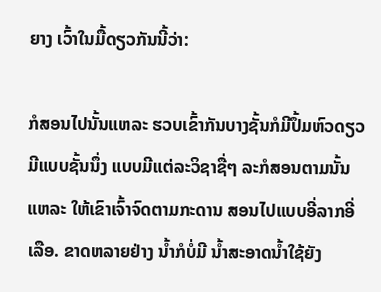ຍາງ ເວົ້າໃນມື້ດຽວກັນນີ້ວ່າ:

ກໍສອນໄປນັ້ນແຫລະ ຮວບເຂົ້າກັນບາງຊັ້ນກໍມີປຶ້ມຫົວດຽວ ມີແບບຊັ້ນນຶ່ງ ແບບມີແຕ່ລະວິຊາຊື່ໆ ລະກໍສອນຕາມນັ້ນແຫລະ ໃຫ້ເຂົາເຈົ້າຈົດຕາມກະດານ ສອນໄປແບບອີ່ລາກອີ່ເລືອ. ຂາດຫລາຍຢ່າງ ນໍ້າກໍບໍ່ມີ ນໍ້າສະອາດນໍ້າໃຊ້ຍັງ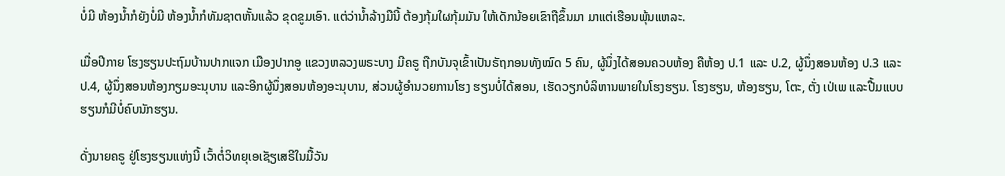ບໍ່ມີ ຫ້ອງນໍ້າກໍຍັງບໍ່ມີ ຫ້ອງນໍ້າກໍທັມຊາຕຫັ້ນແລ້ວ ຂຸດຂູມເອົາ. ແຕ່ວ່ານໍ້າລ້າງມືນີ້ ຕ້ອງກຸ້ມໃຜກຸ້ມມັນ ໃຫ້ເດັກນ້ອຍເຂົາຖືຂຶ້ນມາ ມາແຕ່ເຮືອນພຸ້ນແຫລະ.

ເມື່ອປີກາຍ ໂຮງຮຽນປະຖົມບ້ານປາກແຈກ ເມືອງປາກອູ ແຂວງຫລວງພຣະບາງ ມີຄຣູ ຖືກບັນຈຸເຂົ້າເປັນຣັຖກອນທັງໝົດ 5 ຄົນ, ຜູ້ນຶ່ງໄດ້ສອນຄວບຫ້ອງ ຄືຫ້ອງ ປ.1 ແລະ ປ.2, ຜູ້ນຶ່ງສອນຫ້ອງ ປ.3 ແລະ ປ.4, ຜູ້ນຶ່ງສອນຫ້ອງກຽມອະນຸບານ ແລະອີກຜູ້ນຶ່ງສອນຫ້ອງອະນຸບານ, ສ່ວນຜູ້ອໍານວຍການໂຮງ ຮຽນບໍ່ໄດ້ສອນ, ເຮັດວຽກບໍລິຫານພາຍໃນໂຮງຮຽນ. ໂຮງຮຽນ, ຫ້ອງຮຽນ, ໂຕະ, ຕັ່ງ ເປ່ເພ ແລະປື້ມແບບຮຽນກໍມີບໍ່ຄົບນັກຮຽນ.

ດັ່ງນາຍຄຣູ ຢູ່ໂຮງຮຽນແຫ່ງນີ້ ເວົ້າຕໍ່ວິທຍຸເອເຊັຽເສຣີໃນມື້ວັນ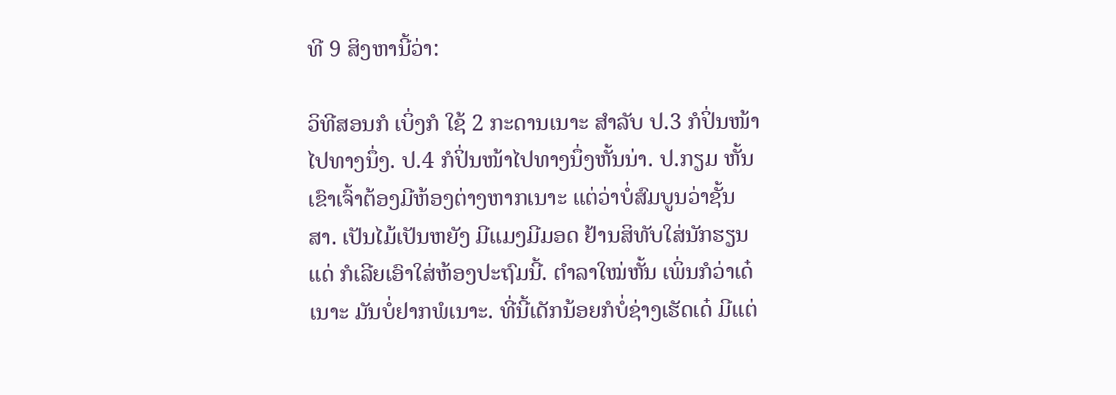ທີ 9 ສິງຫານີ້ວ່າ:

ວິທີສອນກໍ ເບິ່ງກໍ ໃຊ້ 2 ກະດານເນາະ ສໍາລັບ ປ.3 ກໍປິ່ນໜ້າໄປທາງນຶ່ງ. ປ.4 ກໍປິ່ນໜ້າໄປທາງນຶ່ງຫັ້ນນ່າ. ປ.ກຽມ ຫັ້ນເຂົາເຈົ້າຕ້ອງມີຫ້ອງຕ່າງຫາກເນາະ ແຕ່ວ່າບໍ່ສົມບູນວ່າຊັ້ນສາ. ເປັນໄມ້ເປັນຫຍັງ ມີແມງມີມອດ ຢ້ານສິທັບໃສ່ນັກຮຽນແດ່ ກໍເລີຍເອົາໃສ່ຫ້ອງປະຖົມນີ້. ຕໍາລາໃໝ່ຫັ້ນ ເພິ່ນກໍວ່າເດ໋ເນາະ ມັນບໍ່ຢາກພໍເນາະ. ທີ່ນີ້ເດັກນ້ອຍກໍບໍ່ຊ່າງເຮັດເດ໋ ມີແຕ່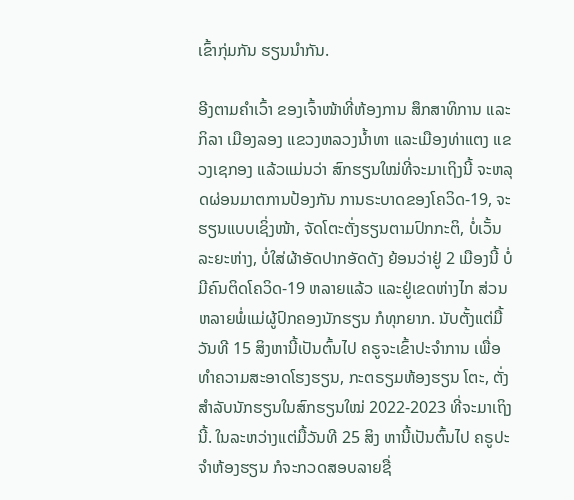ເຂົ້າກຸ່ມກັນ ຮຽນນໍາກັນ.

ອີງຕາມຄໍາເວົ້າ ຂອງເຈົ້າໜ້າທີ່ຫ້ອງການ ສຶກສາທິການ ແລະກິລາ ເມືອງລອງ ແຂວງຫລວງນໍ້າທາ ແລະເມືອງທ່າແຕງ ແຂວງເຊກອງ ແລ້ວແມ່ນວ່າ ສົກຮຽນໃໝ່ທີ່ຈະມາເຖິງນີ້ ຈະຫລຸດຜ່ອນມາຕການປ້ອງກັນ ການຣະບາດຂອງໂຄວິດ-19, ຈະຮຽນແບບເຊິ່ງໜ້າ, ຈັດໂຕະຕັ່ງຮຽນຕາມປົກກະຕິ, ບໍ່ເວັ້ນລະຍະຫ່າງ, ບໍ່ໃສ່ຜ້າອັດປາກອັດດັງ ຍ້ອນວ່າຢູ່ 2 ເມືອງນີ້ ບໍ່ມີຄົນຕິດໂຄວິດ-19 ຫລາຍແລ້ວ ແລະຢູ່ເຂດຫ່າງໄກ ສ່ວນຫລາຍພໍ່ແມ່ຜູ້ປົກຄອງນັກຮຽນ ກໍທຸກຍາກ. ນັບຕັ້ງແຕ່ມື້ວັນທີ 15 ສິງຫານີ້ເປັນຕົ້ນໄປ ຄຣູຈະເຂົ້າປະຈໍາການ ເພື່ອທໍາຄວາມສະອາດໂຮງຮຽນ, ກະຕຣຽມຫ້ອງຮຽນ ໂຕະ, ຕັ່ງ ສໍາລັບນັກຮຽນໃນສົກຮຽນໃໝ່ 2022-2023 ທີ່ຈະມາເຖິງນີ້. ໃນລະຫວ່າງແຕ່ມື້ວັນທີ 25 ສິງ ຫານີ້ເປັນຕົ້ນໄປ ຄຣູປະຈໍາຫ້ອງຮຽນ ກໍຈະກວດສອບລາຍຊື່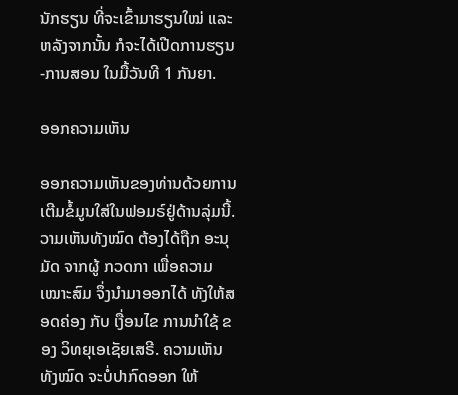ນັກຮຽນ ທີ່ຈະເຂົ້າມາຮຽນໃໝ່ ແລະຫລັງຈາກນັ້ນ ກໍຈະໄດ້ເປີດການຮຽນ-ການສອນ ໃນມື້ວັນທີ 1 ກັນຍາ.

ອອກຄວາມເຫັນ

ອອກຄວາມເຫັນຂອງທ່ານດ້ວຍການເຕີມຂໍ້ມູນໃສ່ໃນຟອມຣ໌ຢູ່ດ້ານລຸ່ມນີ້. ວາມເຫັນທັງໝົດ ຕ້ອງໄດ້ຖືກ ອະນຸມັດ ຈາກຜູ້ ກວດກາ ເພື່ອຄວາມເໝາະສົມ ຈຶ່ງນໍາມາອອກໄດ້ ທັງໃຫ້ສອດຄ່ອງ ກັບ ເງື່ອນໄຂ ການນຳໃຊ້ ຂອງ ວິທຍຸເອເຊັຍເສຣີ. ຄວາມເຫັນທັງໝົດ ຈະບໍ່ປາກົດອອກ ໃຫ້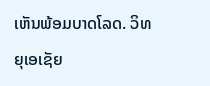ເຫັນພ້ອມບາດໂລດ. ວິທຍຸເອເຊັຍ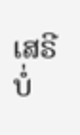ເສຣີ ບໍ່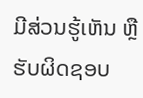ມີສ່ວນຮູ້ເຫັນ ຫຼືຮັບຜິດຊອບ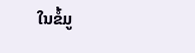ໃນຂໍ້ມູ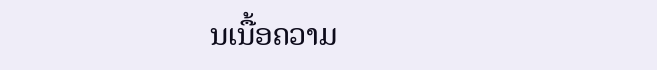ນເນື້ອຄວາມ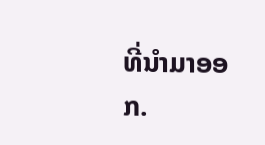ທີ່ນໍາມາອອກ.